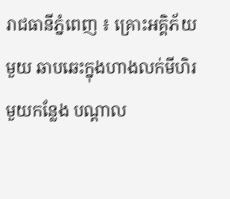រាជធានីភ្នំពេញ ៖ គ្រោះអគ្គិភ័យមួយ ឆាបឆេះក្នុងហាងលក់មីហិរមួយកន្លែង បណ្តាល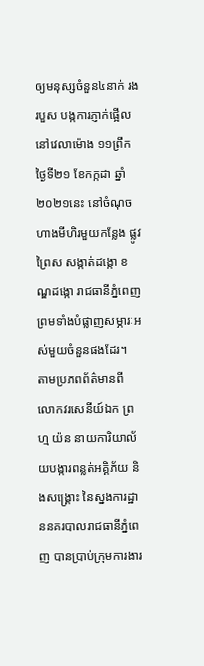ឲ្យមនុស្សចំនួន៤នាក់ រងរបួស បង្កការភ្ញាក់ផ្អើលនៅវេលាម៉ោង ១១ព្រឹក ថ្ងៃទី២១ ខែកក្កដា ឆ្នាំ២០២១នេះ នៅចំណុចហាងមីហិរមួយកន្លែង ផ្លូវព្រៃស សង្កាត់ដង្កោ ខណ្ឌដង្កោ រាជធានីភ្នំពេញ ព្រមទាំងបំផ្លាញសម្ភារៈអស់មួយចំនួនផងដែរ។
តាមប្រភពព័ត៌មានពី លោកវរសេនីយ៍ឯក ព្រហ្ម យ៉ន នាយការិយាល័យបង្ការពន្លត់អគ្គិភ័យ និងសង្គ្រោះ នៃស្នងការដ្ឋាននគរបាលរាជធានីភ្នំពេញ បានប្រាប់ក្រុមការងារ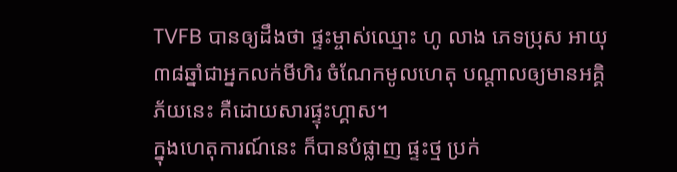TVFB បានឲ្យដឹងថា ផ្ទះម្ចាស់ឈ្មោះ ហូ លាង ភេទប្រុស អាយុ៣៨ឆ្នាំជាអ្នកលក់មីហិរ ចំណែកមូលហេតុ បណ្ដាលឲ្យមានអគ្គិភ័យនេះ គឺដោយសារផ្ទុះហ្គាស។
ក្នុងហេតុការណ៍នេះ ក៏បានបំផ្លាញ ផ្ទះថ្ម ប្រក់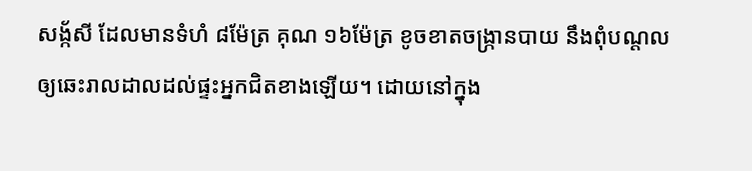សង្ក័សី ដែលមានទំហំ ៨ម៉ែត្រ គុណ ១៦ម៉ែត្រ ខូចខាតចង្ក្រានបាយ នឹងពុំបណ្តលឲ្យឆេះរាលដាលដល់ផ្ទះអ្នកជិតខាងឡើយ។ ដោយនៅក្នុង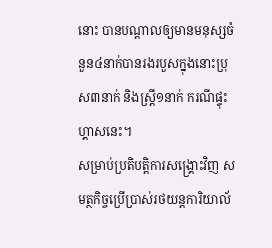នោះ បានបណ្តាលឲ្យមានមនុស្សចំនួន៤នាក់បានរងរបួសក្នុងនោះប្រុស៣នាក់ និងស្រ្តី១នាក់ ករណីផ្ទុះហ្គាសនេះ។
សម្រាប់ប្រតិបត្តិការសង្គ្រោះវិញ សមត្ថកិច្ចប្រើប្រាស់រថយន្ដការិយាល័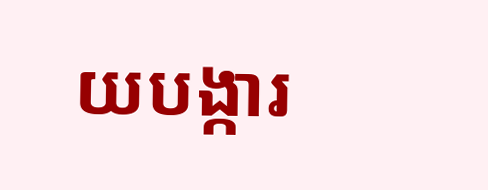យបង្ការ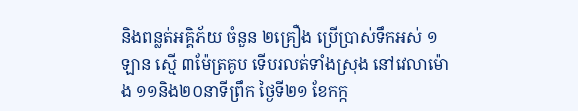និងពន្លត់អគ្គិភ័យ ចំនួន ២គ្រឿង ប្រើប្រាស់ទឹកអស់ ១ឡាន ស្មើ ៣ម៉ែត្រគូប ទើបរលត់ទាំងស្រុង នៅវេលាម៉ោង ១១និង២០នាទីព្រឹក ថ្ងៃទី២១ ខែកក្ក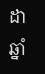ដា ឆ្នាំ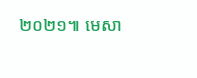២០២១៕ មេសា